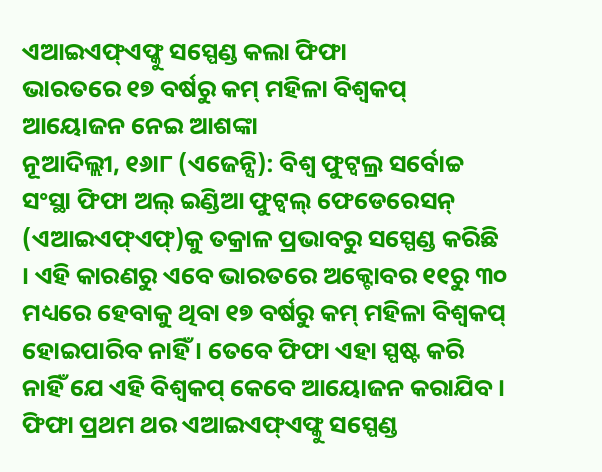ଏଆଇଏଫ୍ଏଫ୍କୁ ସସ୍ପେଣ୍ଡ କଲା ଫିଫା
ଭାରତରେ ୧୭ ବର୍ଷରୁ କମ୍ ମହିଳା ବିଶ୍ୱକପ୍ ଆୟୋଜନ ନେଇ ଆଶଙ୍କା
ନୂଆଦିଲ୍ଲୀ, ୧୬ା୮ (ଏଜେନ୍ସି): ବିଶ୍ୱ ଫୁଟ୍ବଲ୍ର ସର୍ବୋଚ୍ଚ ସଂସ୍ଥା ଫିଫା ଅଲ୍ ଇଣ୍ଡିଆ ଫୁଟ୍ବଲ୍ ଫେଡେରେସନ୍ (ଏଆଇଏଫ୍ଏଫ୍)କୁ ତକ୍ରାଳ ପ୍ରଭାବରୁ ସସ୍ପେଣ୍ଡ କରିଛି । ଏହି କାରଣରୁ ଏବେ ଭାରତରେ ଅକ୍ଟୋବର ୧୧ରୁ ୩୦ ମଧ୍ୟରେ ହେବାକୁ ଥିବା ୧୭ ବର୍ଷରୁ କମ୍ ମହିଳା ବିଶ୍ୱକପ୍ ହୋଇପାରିବ ନାହିଁ । ତେବେ ଫିଫା ଏହା ସ୍ପଷ୍ଟ କରି ନାହିଁ ଯେ ଏହି ବିଶ୍ୱକପ୍ କେବେ ଆୟୋଜନ କରାଯିବ । ଫିଫା ପ୍ରଥମ ଥର ଏଆଇଏଫ୍ଏଫ୍କୁ ସସ୍ପେଣ୍ଡ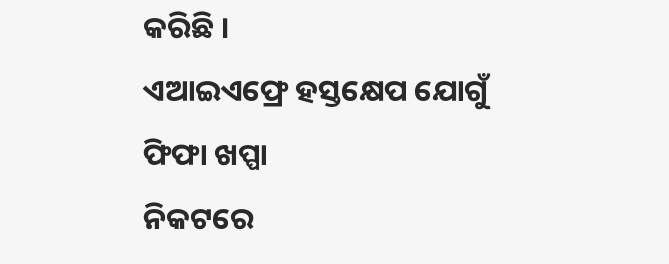କରିଛି ।
ଏଆଇଏଫ୍ରେ ହସ୍ତକ୍ଷେପ ଯୋଗୁଁ ଫିଫା ଖପ୍ପା
ନିକଟରେ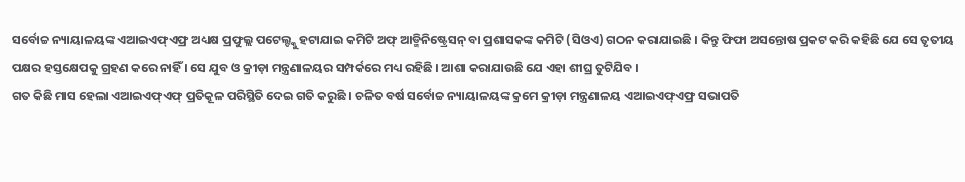ସର୍ବୋଚ୍ଚ ନ୍ୟାୟାଳୟଙ୍କ ଏଆଇଏଫ୍ଏଫ୍ର ଅଧ୍ୟକ୍ଷ ପ୍ରଫୁଲ୍ଲ ପଟେଲ୍ଙ୍କୁ ହଟାଯାଇ କମିଟି ଅଫ୍ ଆଡ୍ମିନିଷ୍ଟ୍ରେସନ୍ ବା ପ୍ରଶାସକଙ୍କ କମିଟି (ସିଓଏ) ଗଠନ କରାଯାଇଛି । କିନ୍ତୁ ଫିଫା ଅସନ୍ତୋଷ ପ୍ରକଟ କରି କହିଛି ଯେ ସେ ତୃତୀୟ ପକ୍ଷର ହସ୍ତକ୍ଷେପକୁ ଗ୍ରହଣ କରେ ନାହିଁ । ସେ ଯୁବ ଓ କ୍ରୀଡ଼ା ମନ୍ତ୍ରଣାଳୟର ସମ୍ପର୍କରେ ମଧ୍ୟ ରହିଛି । ଆଶା କରାଯାଉଛି ଯେ ଏହା ଶୀଘ୍ର ତୁଟିଯିବ ।
ଗତ କିଛି ମାସ ହେଲା ଏଆଇଏଫ୍ଏଫ୍ ପ୍ରତିକୂଳ ପରିସ୍ଥିତି ଦେଇ ଗତି କରୁଛି । ଚଳିତ ବର୍ଷ ସର୍ବୋଚ୍ଚ ନ୍ୟାୟାଳୟଙ୍କ କ୍ରମେ କ୍ରୀଡ଼ା ମନ୍ତ୍ରଣାଳୟ ଏଆଇଏଫ୍ଏଫ୍ର ସଭାପତି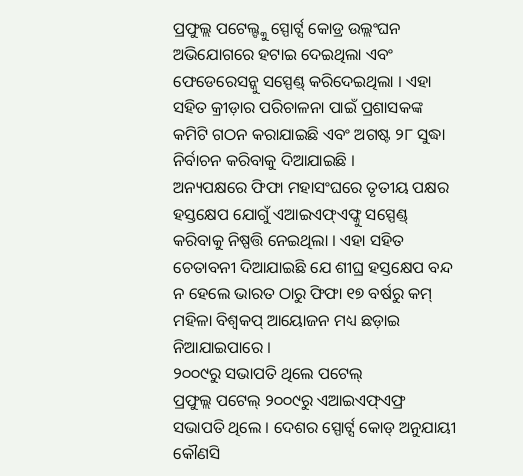ପ୍ରଫୁଲ୍ଲ ପଟେଲ୍ଙ୍କୁ ସ୍ପୋର୍ଟ୍ସ କୋଡ୍ର ଉଲ୍ଲଂଘନ ଅଭିଯୋଗରେ ହଟାଇ ଦେଇଥିଲା ଏବଂ ଫେଡେରେସନ୍କୁ ସସ୍ପେଣ୍ଡ୍ କରିଦେଇଥିଲା । ଏହା ସହିତ କ୍ରୀଡ଼ାର ପରିଚାଳନା ପାଇଁ ପ୍ରଶାସକଙ୍କ କମିଟି ଗଠନ କରାଯାଇଛି ଏବଂ ଅଗଷ୍ଟ ୨୮ ସୁଦ୍ଧା ନିର୍ବାଚନ କରିବାକୁ ଦିଆଯାଇଛି ।
ଅନ୍ୟପକ୍ଷରେ ଫିଫା ମହାସଂଘରେ ତୃତୀୟ ପକ୍ଷର ହସ୍ତକ୍ଷେପ ଯୋଗୁଁ ଏଆଇଏଫ୍ଏଫ୍କୁ ସସ୍ପେଣ୍ଡ୍ କରିବାକୁ ନିଷ୍ପତ୍ତି ନେଇଥିଲା । ଏହା ସହିତ ଚେତାବନୀ ଦିଆଯାଇଛି ଯେ ଶୀଘ୍ର ହସ୍ତକ୍ଷେପ ବନ୍ଦ ନ ହେଲେ ଭାରତ ଠାରୁ ଫିଫା ୧୭ ବର୍ଷରୁ କମ୍ ମହିଳା ବିଶ୍ୱକପ୍ ଆୟୋଜନ ମଧ୍ୟ ଛଡ଼ାଇ ନିଆଯାଇପାରେ ।
୨୦୦୯ରୁ ସଭାପତି ଥିଲେ ପଟେଲ୍
ପ୍ରଫୁଲ୍ଲ ପଟେଲ୍ ୨୦୦୯ରୁ ଏଆଇଏଫ୍ଏଫ୍ର ସଭାପତି ଥିଲେ । ଦେଶର ସ୍ପୋର୍ଟ୍ସ କୋଡ୍ ଅନୁଯାୟୀ କୌଣସି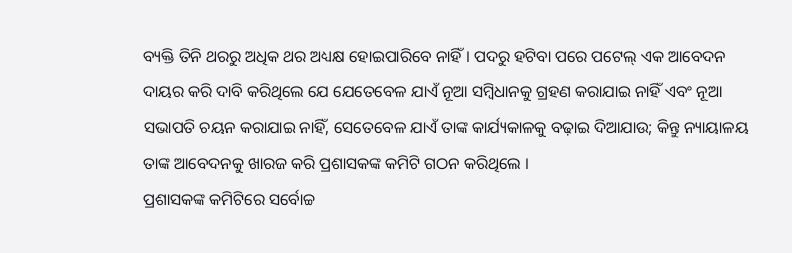ବ୍ୟକ୍ତି ତିନି ଥରରୁ ଅଧିକ ଥର ଅଧ୍ୟକ୍ଷ ହୋଇପାରିବେ ନାହିଁ । ପଦରୁ ହଟିବା ପରେ ପଟେଲ୍ ଏକ ଆବେଦନ ଦାୟର କରି ଦାବି କରିଥିଲେ ଯେ ଯେତେବେଳ ଯାଏଁ ନୂଆ ସମ୍ବିଧାନକୁ ଗ୍ରହଣ କରାଯାଇ ନାହିଁ ଏବଂ ନୂଆ ସଭାପତି ଚୟନ କରାଯାଇ ନାହିଁ, ସେତେବେଳ ଯାଏଁ ତାଙ୍କ କାର୍ଯ୍ୟକାଳକୁ ବଢ଼ାଇ ଦିଆଯାଉ; କିନ୍ତୁ ନ୍ୟାୟାଳୟ ତାଙ୍କ ଆବେଦନକୁ ଖାରଜ କରି ପ୍ରଶାସକଙ୍କ କମିଟି ଗଠନ କରିଥିଲେ ।
ପ୍ରଶାସକଙ୍କ କମିଟିରେ ସର୍ବୋଚ୍ଚ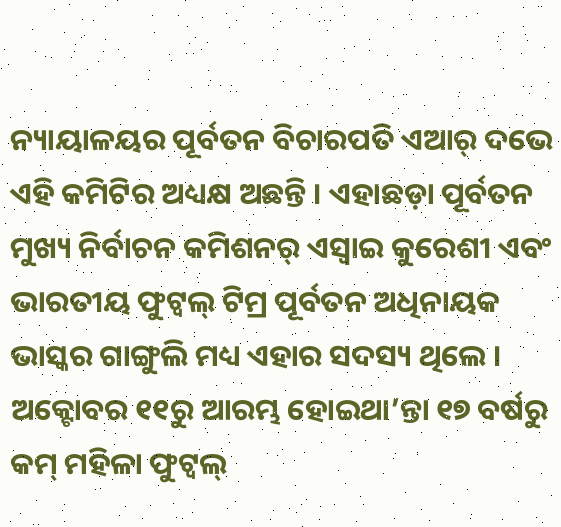ନ୍ୟାୟାଳୟର ପୂର୍ବତନ ବିଚାରପତି ଏଆର୍ ଦଭେ ଏହି କମିଟିର ଅଧ୍ୟକ୍ଷ ଅଛନ୍ତି । ଏହାଛଡ଼ା ପୂର୍ବତନ ମୁଖ୍ୟ ନିର୍ବାଚନ କମିଶନର୍ ଏସ୍ୱାଇ କୁରେଶୀ ଏବଂ ଭାରତୀୟ ଫୁଟ୍ବଲ୍ ଟିମ୍ର ପୂର୍ବତନ ଅଧିନାୟକ ଭାସ୍କର ଗାଙ୍ଗୁଲି ମଧ୍ୟ ଏହାର ସଦସ୍ୟ ଥିଲେ ।
ଅକ୍ଟୋବର ୧୧ରୁ ଆରମ୍ଭ ହୋଇଥା’ନ୍ତା ୧୭ ବର୍ଷରୁ କମ୍ ମହିଳା ଫୁଟ୍ବଲ୍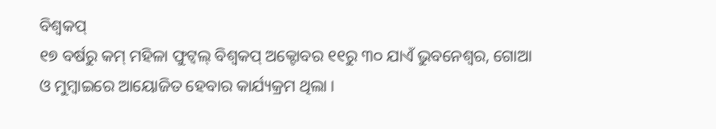ବିଶ୍ୱକପ୍
୧୭ ବର୍ଷରୁ କମ୍ ମହିଳା ଫୁଟ୍ବଲ୍ ବିଶ୍ୱକପ୍ ଅକ୍ଟୋବର ୧୧ରୁ ୩୦ ଯାଏଁ ଭୁବନେଶ୍ୱର, ଗୋଆ ଓ ମୁମ୍ବାଇରେ ଆୟୋଜିତ ହେବାର କାର୍ଯ୍ୟକ୍ରମ ଥିଲା ।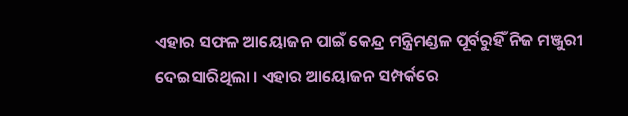ଏହାର ସଫଳ ଆୟୋଜନ ପାଇଁ କେନ୍ଦ୍ର ମନ୍ତ୍ରିମଣ୍ଡଳ ପୂର୍ବରୁହିଁ ନିଜ ମଞ୍ଜୁରୀ ଦେଇସାରିଥିଲା । ଏହାର ଆୟୋଜନ ସମ୍ପର୍କରେ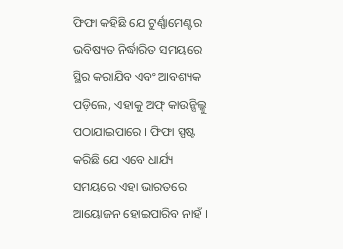ଫିଫା କହିଛି ଯେ ଟୁର୍ଣ୍ଣାମେଣ୍ଟର ଭବିଷ୍ୟତ ନିର୍ଦ୍ଧାରିତ ସମୟରେ ସ୍ଥିର କରାଯିବ ଏବଂ ଆବଶ୍ୟକ ପଡ଼ିଲେ, ଏହାକୁ ଅଫ୍ କାଉନ୍ସିଲ୍କୁ ପଠାଯାଇପାରେ । ଫିଫା ସ୍ପଷ୍ଟ କରିଛି ଯେ ଏବେ ଧାର୍ଯ୍ୟ ସମୟରେ ଏହା ଭାରତରେ ଆୟୋଜନ ହୋଇପାରିବ ନାହଁ ।